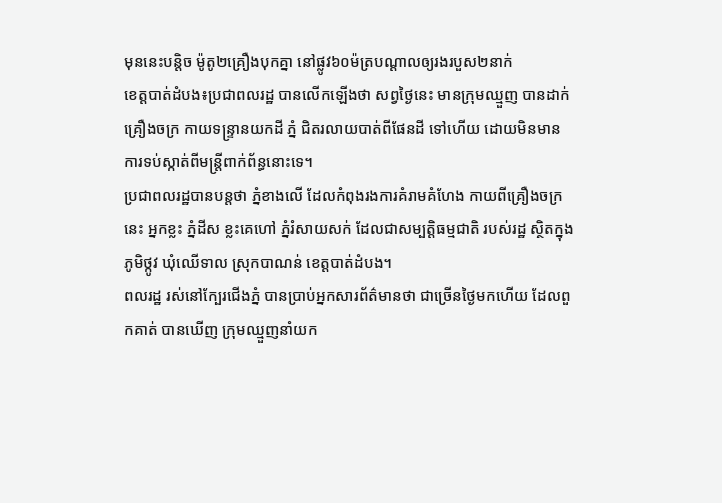មុននេះបន្តិច ម៉ូតូ២គ្រឿងបុកគ្នា នៅផ្លូវ៦០ម៉ត្របណ្ដាលឲ្យរងរបួស២នាក់
ខេត្តបាត់ដំបង៖ប្រជាពលរដ្ឋ បានលើកឡើងថា សព្វថ្ងៃនេះ មានក្រុមឈ្មួញ បានដាក់គ្រឿងចក្រ កាយទន្ទ្រានយកដី ភ្នំ ជិតរលាយបាត់ពីផែនដី ទៅហើយ ដោយមិនមាន ការទប់ស្កាត់ពីមន្ត្រីពាក់ព័ន្ធនោះទេ។
ប្រជាពលរដ្ឋបានបន្តថា ភ្នំខាងលើ ដែលកំពុងរងការគំរាមគំហែង កាយពីគ្រឿងចក្រ នេះ អ្នកខ្លះ ភ្នំដីស ខ្លះគេហៅ ភ្នំរំសាយសក់ ដែលជាសម្បត្តិធម្មជាតិ របស់រដ្ឋ ស្ថិតក្នុងភូមិថ្កូវ ឃុំឈើទាល ស្រុកបាណន់ ខេត្តបាត់ដំបង។
ពលរដ្ឋ រស់នៅក្បែរជើងភ្នំ បានប្រាប់អ្នកសារព័ត៌មានថា ជាច្រើនថ្ងៃមកហើយ ដែលពួកគាត់ បានឃើញ ក្រុមឈ្មួញនាំយក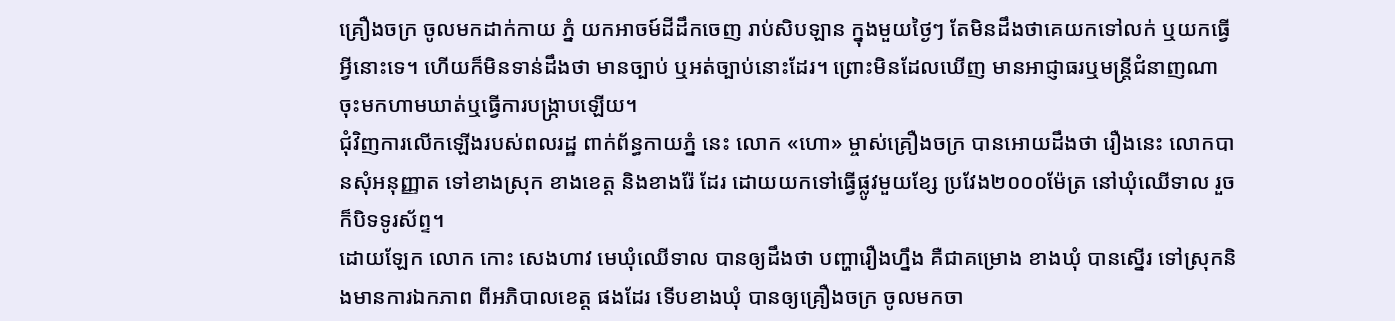គ្រឿងចក្រ ចូលមកដាក់កាយ ភ្នំ យកអាចម៍ដីដឹកចេញ រាប់សិបឡាន ក្នុងមួយថ្ងៃៗ តែមិនដឹងថាគេយកទៅលក់ ឬយកធ្វើអ្វីនោះទេ។ ហើយក៏មិនទាន់ដឹងថា មានច្បាប់ ឬអត់ច្បាប់នោះដែរ។ ព្រោះមិនដែលឃើញ មានអាជ្ញាធរឬមន្ត្រីជំនាញណា ចុះមកហាមឃាត់ឬធ្វើការបង្ក្រាបឡើយ។
ជុំវិញការលើកឡើងរបស់ពលរដ្ឋ ពាក់ព័ន្ធកាយភ្នំ នេះ លោក «ហោ» ម្ចាស់គ្រឿងចក្រ បានអោយដឹងថា រឿងនេះ លោកបានសុំអនុញ្ញាត ទៅខាងស្រុក ខាងខេត្ត និងខាងរ៉ែ ដែរ ដោយយកទៅធ្វើផ្លូវមួយខ្សែ ប្រវែង២០០០ម៉ែត្រ នៅឃុំឈើទាល រួចក៏បិទទូរស័ព្ទ។
ដោយឡែក លោក កោះ សេងហាវ មេឃុំឈើទាល បានឲ្យដឹងថា បញ្ហារឿងហ្នឹង គឺជាគម្រោង ខាងឃុំ បានស្នើរ ទៅស្រុកនិងមានការឯកភាព ពីអភិបាលខេត្ត ផងដែរ ទើបខាងឃុំ បានឲ្យគ្រឿងចក្រ ចូលមកចា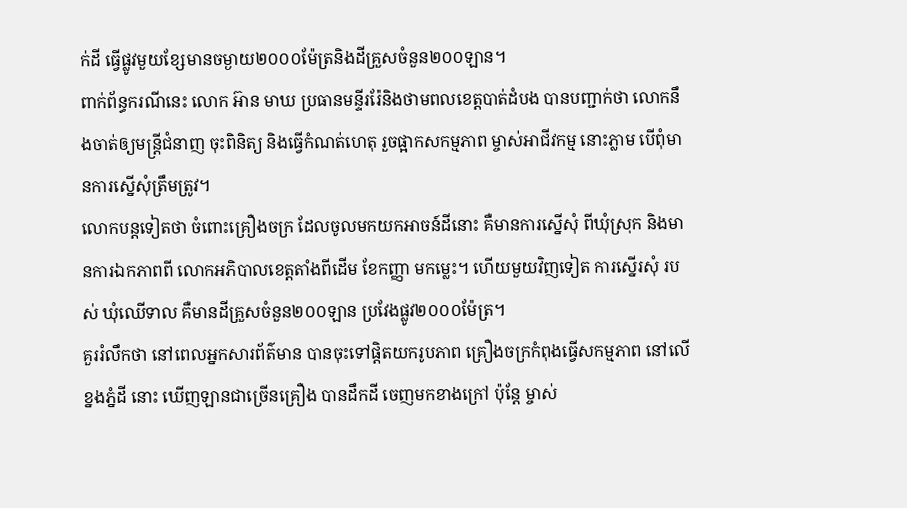ក់ដី ធ្វើផ្លូវមួយខ្សែមានចម្ងាយ២០០០ម៉ែត្រនិងដីគ្រួសចំនួន២០០ឡាន។
ពាក់ព័ន្ធករណីនេះ លោក អ៊ាន មាឃ ប្រធានមន្ទីររ៉ែនិងថាមពលខេត្តបាត់ដំបង បានបញ្ជាក់ថា លោកនឹងចាត់ឲ្យមន្ត្រីជំនាញ ចុះពិនិត្យ និងធ្វើកំណត់ហេតុ រួចផ្អាកសកម្មភាព ម្ចាស់អាជីវកម្ម នោះភ្លាម បើពុំមានការស្នើសុំត្រឹមត្រូវ។
លោកបន្តទៀតថា ចំពោះគ្រឿងចក្រ ដែលចូលមកយកអាចន៍ដីនោះ គឺមានការស្នើសុំ ពីឃុំស្រុក និងមានការឯកភាពពី លោកអភិបាលខេត្តតាំងពីដើម ខែកញ្ញា មកម្លេះ។ ហើយមួយវិញទៀត ការស្នើរសុំ របស់ ឃុំឈើទាល គឺមានដីគ្រួសចំនួន២០០ឡាន ប្រវែងផ្លូវ២០០០ម៉ែត្រ។
គួររំលឹកថា នៅពេលអ្នកសារព័ត៌មាន បានចុះទៅផ្តិតយករូបភាព គ្រឿងចក្រកំពុងធ្វើសកម្មភាព នៅលើខ្នងភ្នំដី នោះ ឃើញឡានជាច្រើនគ្រឿង បានដឹកដី ចេញមកខាងក្រៅ ប៉ុន្តែ ម្ចាស់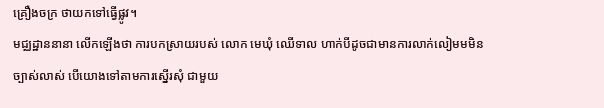គ្រឿងចក្រ ថាយកទៅធ្វើផ្លូវ។
មជ្ឈដ្ឋាននានា លើកឡើងថា ការបកស្រាយរបស់ លោក មេឃុំ ឈើទាល ហាក់បីដូចជាមានការលាក់លៀមមមិនច្បាស់លាស់ បើយោងទៅតាមការស្នើរសុំ ជាមួយ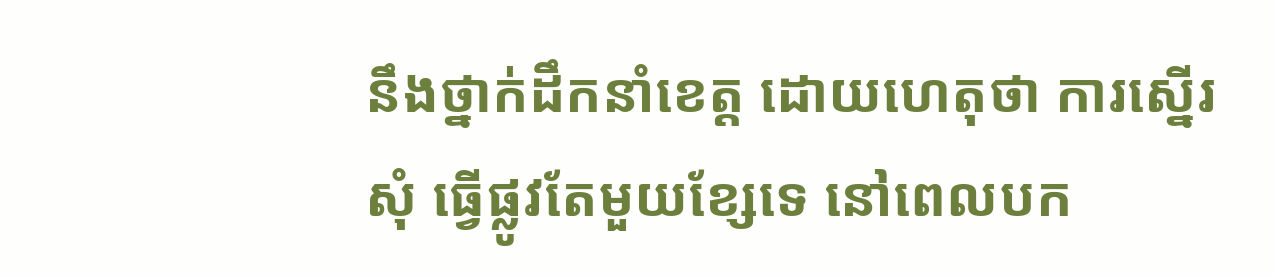នឹងថ្នាក់ដឹកនាំខេត្ត ដោយហេតុថា ការស្នើរសុំ ធ្វើផ្លូវតែមួយខ្សែទេ នៅពេលបក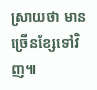ស្រាយថា មានច្រើនខ្សែទៅវិញ៕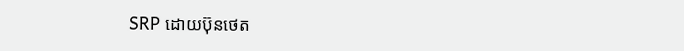SRP ដោយប៊ុនថេត